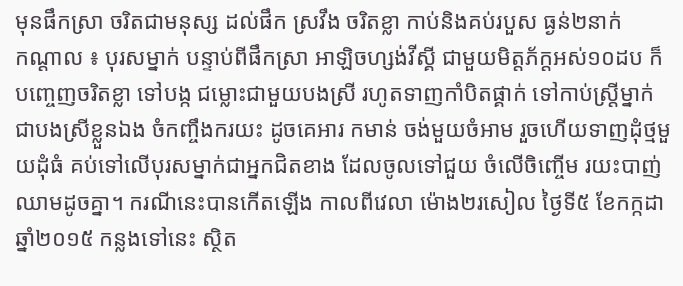មុនផឹកស្រា ចរិតជាមនុស្ស ដល់ផឹក ស្រវឹង ចរិតខ្លា កាប់និងគប់របួស ធ្ងន់២នាក់
កណ្ដាល ៖ បុរសម្នាក់ បន្ទាប់ពីផឹកស្រា អាឡិចហ្សង់វីស្គី ជាមួយមិត្តភ័ក្ដអស់១០ដប ក៏បញ្ចេញចរិតខ្លា ទៅបង្ក ជម្លោះជាមួយបងស្រី រហូតទាញកាំបិតផ្គាក់ ទៅកាប់ស្រ្តីម្នាក់ ជាបងស្រីខ្លួនឯង ចំកញ្ចឹងករយះ ដូចគេអារ កមាន់ ចង់មួយចំអាម រួចហើយទាញដុំថ្មមួយដុំធំ គប់ទៅលើបុរសម្នាក់ជាអ្នកជិតខាង ដែលចូលទៅជួយ ចំលើចិញ្ចើម រយះបាញ់ឈាមដូចគ្នា។ ករណីនេះបានកើតឡើង កាលពីវេលា ម៉ោង២រសៀល ថ្ងៃទី៥ ខែកក្កដា ឆ្នាំ២០១៥ កន្លងទៅនេះ ស្ថិត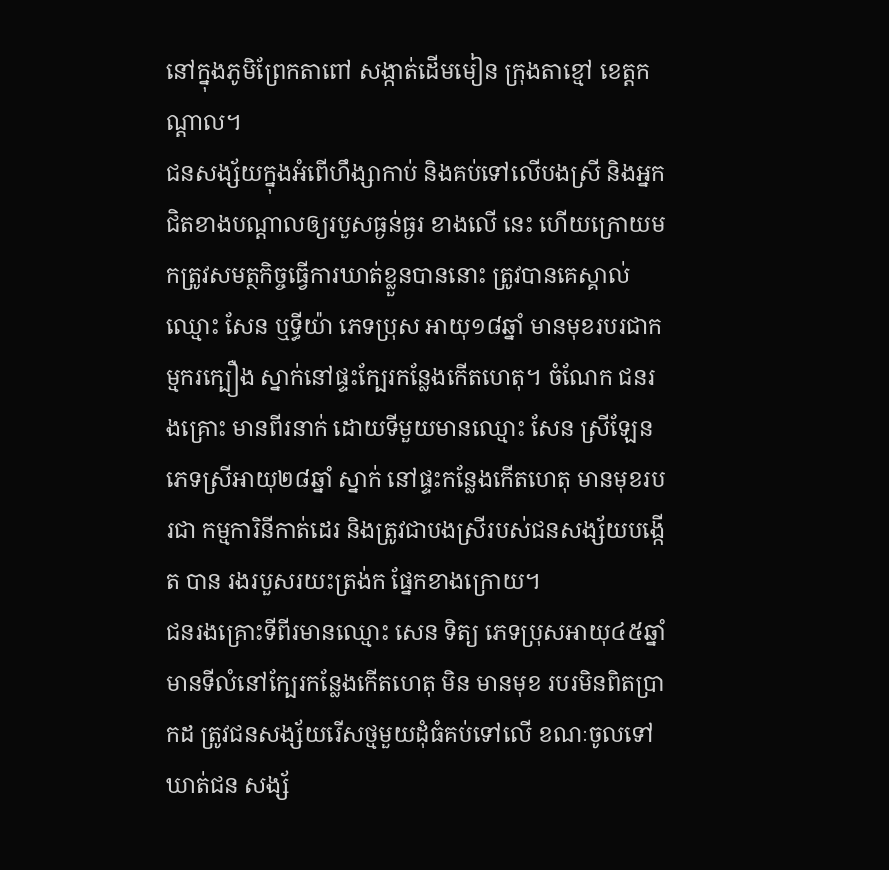នៅក្នុងភូមិព្រែកតាពៅ សង្កាត់ដើមមៀន ក្រុងតាខ្មៅ ខេត្តកណ្ដាល។
ជនសង្ស័យក្នុងអំពើហឹង្សាកាប់ និងគប់ទៅលើបងស្រី និងអ្នកជិតខាងបណ្ដាលឲ្យរបួសធ្ងន់ធ្ងរ ខាងលើ នេះ ហើយក្រោយមកត្រូវសមត្ថកិច្ចធ្វើការឃាត់ខ្លួនបាននោះ ត្រូវបានគេស្គាល់ឈ្មោះ សែន ឬទ្ធីយ៉ា ភេទប្រុស អាយុ១៨ឆ្នាំ មានមុខរបរជាកម្មករក្បឿង ស្នាក់នៅផ្ទះក្បែរកន្លែងកើតហេតុ។ ចំណែក ជនរងគ្រោះ មានពីរនាក់ ដោយទីមួយមានឈ្មោះ សែន ស្រីឡែន ភេទស្រីអាយុ២៨ឆ្នាំ ស្នាក់ នៅផ្ទះកន្លែងកើតហេតុ មានមុខរបរជា កម្មការិនីកាត់ដេរ និងត្រូវជាបងស្រីរបស់ជនសង្ស័យបង្កើត បាន រងរបួសរយះត្រង់ក ផ្នែកខាងក្រោយ។
ជនរងគ្រោះទីពីរមានឈ្មោះ សេន ទិត្យ ភេទប្រុសអាយុ៤៥ឆ្នាំ មានទីលំនៅក្បែរកន្លែងកើតហេតុ មិន មានមុខ របរមិនពិតប្រាកដ ត្រូវជនសង្ស័យរើសថ្មមួយដុំធំគប់ទៅលើ ខណៈចូលទៅឃាត់ជន សង្ស័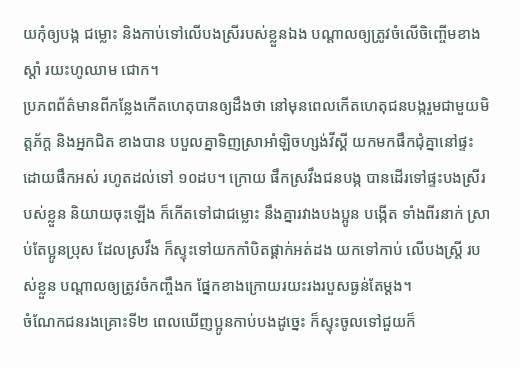យកុំឲ្យបង្ក ជម្លោះ និងកាប់ទៅលើបងស្រីរបស់ខ្លួនឯង បណ្ដាលឲ្យត្រូវចំលើចិញ្ចើមខាងស្ដាំ រយះហូឈាម ជោក។
ប្រភពព័ត៌មានពីកន្លែងកើតហេតុបានឲ្យដឹងថា នៅមុនពេលកើតហេតុជនបង្ករួមជាមួយមិត្តភ័ក្ដ និងអ្នកជិត ខាងបាន បបួលគ្នាទិញស្រាអាំឡិចហ្សង់វីស្គី យកមកផឹកជុំគ្នានៅផ្ទះ ដោយផឹកអស់ រហូតដល់ទៅ ១០ដប។ ក្រោយ ផឹកស្រវឹងជនបង្ក បានដើរទៅផ្ទះបងស្រីរបស់ខ្លួន និយាយចុះឡើង ក៏កើតទៅជាជម្លោះ នឹងគ្នារវាងបងប្អូន បង្កើត ទាំងពីរនាក់ ស្រាប់តែប្អូនប្រុស ដែលស្រវឹង ក៏ស្ទុះទៅយកកាំបិតផ្គាក់អត់ដង យកទៅកាប់ លើបងស្ត្រី របស់ខ្លួន បណ្ដាលឲ្យត្រូវចំកញ្ចឹងក ផ្នែកខាងក្រោយរយះរងរបួសធ្ងន់តែម្ដង។
ចំណែកជនរងគ្រោះទី២ ពេលឃើញប្អូនកាប់បងដូច្នេះ ក៏ស្ទុះចូលទៅជួយក៏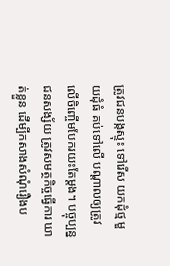ត្រូវជនបង្កស្ទុះ ទៅរើស យកដុំថ្ម មួយដុំធំ គប់ទៅលើ បណ្ដាលឲ្យត្រូវលើចិញ្ចើមបែករយះតែម្ដង។ បច្ចុប្បន្នជនសង្ស័យ ត្រូវសមត្ថកិច្ចធ្វើការ ឃាត់ខ្លួន ដើម្បីកសាងសំណុំរឿងប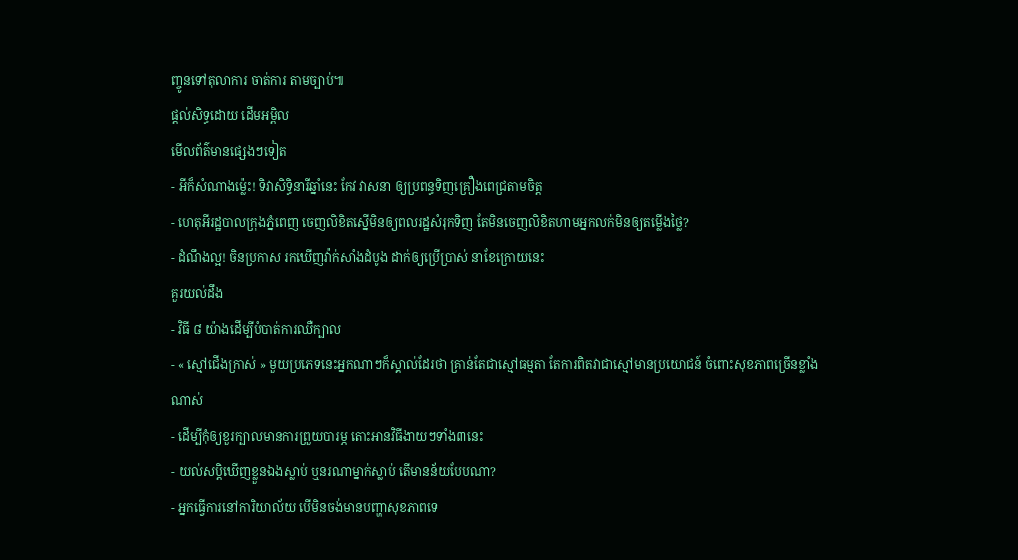ញ្ចូនទៅតុលាការ ចាត់ការ តាមច្បាប់៕
ផ្តល់សិទ្ធដោយ ដើមអម្ពិល
មើលព័ត៌មានផ្សេងៗទៀត
- អីក៏សំណាងម្ល៉េះ! ទិវាសិទ្ធិនារីឆ្នាំនេះ កែវ វាសនា ឲ្យប្រពន្ធទិញគ្រឿងពេជ្រតាមចិត្ត
- ហេតុអីរដ្ឋបាលក្រុងភ្នំពេញ ចេញលិខិតស្នើមិនឲ្យពលរដ្ឋសំរុកទិញ តែមិនចេញលិខិតហាមអ្នកលក់មិនឲ្យតម្លើងថ្លៃ?
- ដំណឹងល្អ! ចិនប្រកាស រកឃើញវ៉ាក់សាំងដំបូង ដាក់ឲ្យប្រើប្រាស់ នាខែក្រោយនេះ
គួរយល់ដឹង
- វិធី ៨ យ៉ាងដើម្បីបំបាត់ការឈឺក្បាល
- « ស្មៅជើងក្រាស់ » មួយប្រភេទនេះអ្នកណាៗក៏ស្គាល់ដែរថា គ្រាន់តែជាស្មៅធម្មតា តែការពិតវាជាស្មៅមានប្រយោជន៍ ចំពោះសុខភាពច្រើនខ្លាំងណាស់
- ដើម្បីកុំឲ្យខួរក្បាលមានការព្រួយបារម្ភ តោះអានវិធីងាយៗទាំង៣នេះ
- យល់សប្តិឃើញខ្លួនឯងស្លាប់ ឬនរណាម្នាក់ស្លាប់ តើមានន័យបែបណា?
- អ្នកធ្វើការនៅការិយាល័យ បើមិនចង់មានបញ្ហាសុខភាពទេ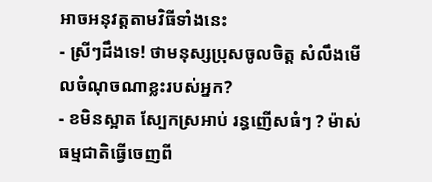អាចអនុវត្តតាមវិធីទាំងនេះ
- ស្រីៗដឹងទេ! ថាមនុស្សប្រុសចូលចិត្ត សំលឹងមើលចំណុចណាខ្លះរបស់អ្នក?
- ខមិនស្អាត ស្បែកស្រអាប់ រន្ធញើសធំៗ ? ម៉ាស់ធម្មជាតិធ្វើចេញពី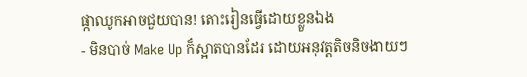ផ្កាឈូកអាចជួយបាន! តោះរៀនធ្វើដោយខ្លួនឯង
- មិនបាច់ Make Up ក៏ស្អាតបានដែរ ដោយអនុវត្តតិចនិចងាយៗ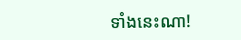ទាំងនេះណា!